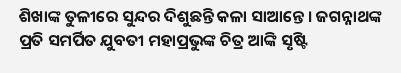ଶିଖାଙ୍କ ତୁଳୀରେ ସୁନ୍ଦର ଦିଶୁଛନ୍ତି କଳା ସାଆନ୍ତେ । ଜଗନ୍ନାଥଙ୍କ ପ୍ରତି ସମର୍ପିତ ଯୁବତୀ ମହାପ୍ରଭୁଙ୍କ ଚିତ୍ର ଆଙ୍କି ସୃଷ୍ଟି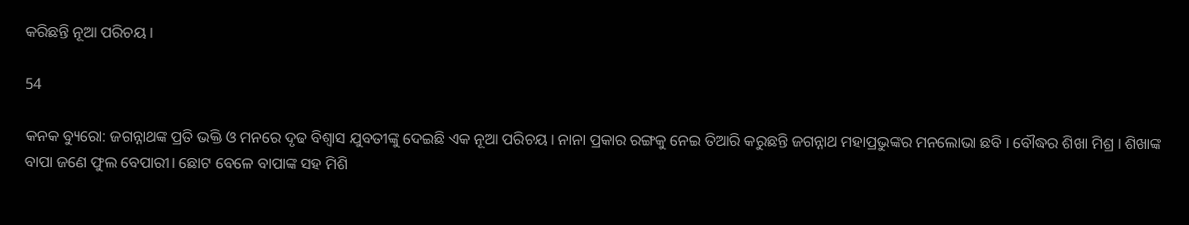କରିଛନ୍ତି ନୂଆ ପରିଚୟ ।

54

କନକ ବ୍ୟୁରୋ: ଜଗନ୍ନାଥଙ୍କ ପ୍ରତି ଭକ୍ତି ଓ ମନରେ ଦୃଢ ବିଶ୍ୱାସ ଯୁବତୀଙ୍କୁ ଦେଇଛି ଏକ ନୂଆ ପରିଚୟ। ନାନା ପ୍ରକାର ରଙ୍ଗକୁ ନେଇ ତିଆରି କରୁଛନ୍ତି ଜଗନ୍ନାଥ ମହାପ୍ରଭୁଙ୍କର ମନଲୋଭା ଛବି । ବୌଦ୍ଧର ଶିଖା ମିଶ୍ର । ଶିଖାଙ୍କ ବାପା ଜଣେ ଫୁଲ ବେପାରୀ। ଛୋଟ ବେଳେ ବାପାଙ୍କ ସହ ମିଶି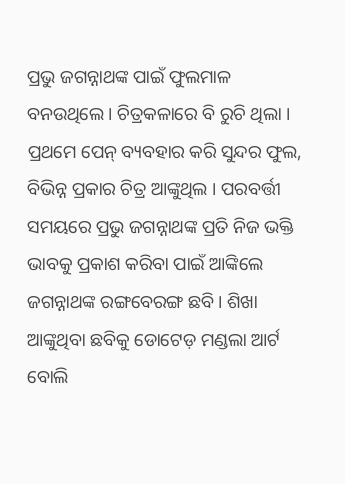ପ୍ରଭୁ ଜଗନ୍ନାଥଙ୍କ ପାଇଁ ଫୁଲମାଳ ବନଉଥିଲେ । ଚିତ୍ରକଳାରେ ବି ରୁଚି ଥିଲା । ପ୍ରଥମେ ପେନ୍ ବ୍ୟବହାର କରି ସୁନ୍ଦର ଫୁଲ, ବିଭିନ୍ନ ପ୍ରକାର ଚିତ୍ର ଆଙ୍କୁଥିଲ । ପରବର୍ତ୍ତୀ ସମୟରେ ପ୍ରଭୁ ଜଗନ୍ନାଥଙ୍କ ପ୍ରତି ନିଜ ଭକ୍ତି ଭାବକୁ ପ୍ରକାଶ କରିବା ପାଇଁ ଆଙ୍କିଲେ ଜଗନ୍ନାଥଙ୍କ ରଙ୍ଗବେରଙ୍ଗ ଛବି। ଶିଖା ଆଙ୍କୁଥିବା ଛବିକୁ ଡୋଟେଡ଼ ମଣ୍ଡଲା ଆର୍ଟ ବୋଲି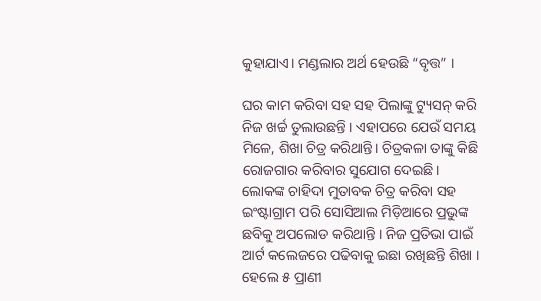କୁହାଯାଏ। ମଣ୍ଡଲାର ଅର୍ଥ ହେଉଛି “ବୃତ୍ତ” ।

ଘର କାମ କରିବା ସହ ସହ ପିଲାଙ୍କୁ ଟ୍ୟୁସନ୍ କରି ନିଜ ଖର୍ଚ୍ଚ ତୁଲାଉଛନ୍ତି । ଏହାପରେ ଯେଉଁ ସମୟ ମିଳେ, ଶିଖା ଚିତ୍ର କରିଥାନ୍ତି। ଚିତ୍ରକଳା ତାଙ୍କୁ କିଛି ରୋଜଗାର କରିବାର ସୁଯୋଗ ଦେଇଛି। ଲୋକଙ୍କ ଚାହିଦା ମୁତାବକ ଚିତ୍ର କରିବା ସହ ଇଂଷ୍ଟାଗ୍ରାମ ପରି ସୋସିଆଲ ମିଡ଼ିଆରେ ପ୍ରଭୁଙ୍କ ଛବିକୁ ଅପଲୋଡ କରିଥାନ୍ତି । ନିଜ ପ୍ରତିଭା ପାଇଁ ଆର୍ଟ କଲେଜରେ ପଢିବାକୁ ଇଛା ରଖିଛନ୍ତି ଶିଖା । ହେଲେ ୫ ପ୍ରାଣୀ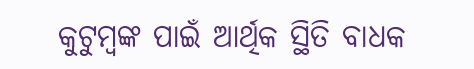କୁଟୁମ୍ୱଙ୍କ ପାଇଁ ଆର୍ଥିକ ସ୍ଥିତି ବାଧକ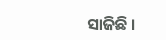ସାଜିଛି ।